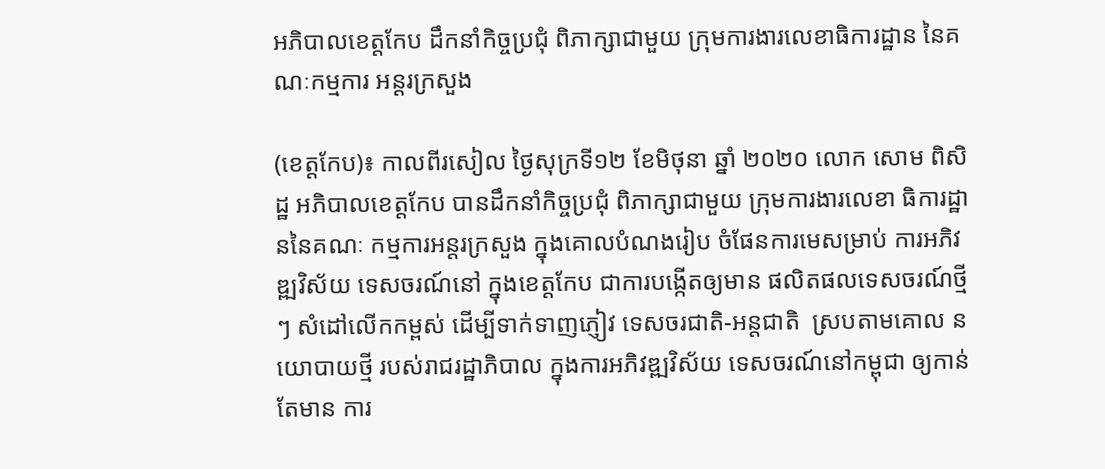អភិបាលខេត្តកែប ដឹកនាំកិច្ចប្រជុំ ពិភាក្សាជាមួយ ក្រុមការងារលេខាធិការដ្ឋាន នៃគណៈកម្មការ អន្តរក្រសួង

(ខេត្តកែប)៖ កាលពីរសៀល ថ្ងៃសុក្រទី១២ ខែមិថុនា ឆ្នាំ ២០២០ លោក សោម ពិសិដ្ឋ អភិបាលខេត្តកែប បានដឹកនាំកិច្ចប្រជុំ ពិភាក្សាជាមួយ ក្រុមការងារលេខា ធិការដ្ឋាននៃគណៈ កម្មការអន្តរក្រសួង ក្នុងគោលបំណងរៀប ចំផែនការមេសម្រាប់ ការអភិវឌ្ឍវិស័យ ទេសចរណ៍នៅ ក្នុងខេត្តកែប ជាការបង្កើតឲ្យមាន ផលិតផលទេសចរណ៍ថ្មីៗ សំដៅលើកកម្ពស់ ដើម្បីទាក់ទាញភ្ញៀវ ទេសចរជាតិ-អន្តជាតិ  ស្របតាមគោល នយោបាយថ្មី របស់រាជរដ្ឋាភិបាល ក្នុងការអភិវឌ្ឍវិស័យ ទេសចរណ៍នៅកម្ពុជា ឲ្យកាន់តែមាន ការ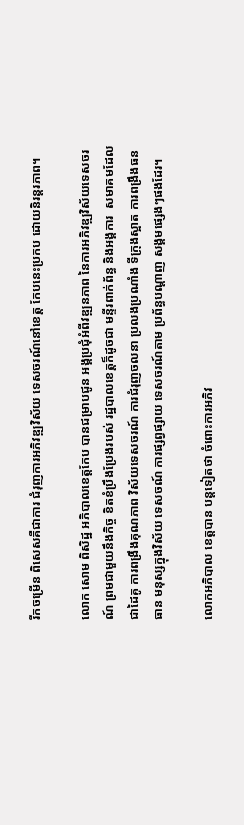រីកចម្រើន ពិសេសគឺជាការ ជំរុញការអភិវឌ្ឍវិស័យ ទេសចរណ៍នៅខេត្ត កែបនេះប្រកប ដោយនិរន្តរភាព។

លោក សោម ពិសិដ្ឋ អភិបាលខេត្តកែប បានជម្រាបជូន អង្គប្រជុំអំពីវឌ្ឍនភាព នៃការអភិវឌ្ឍវិស័យទេសចរណ៍ ព្រមជាមួយនឹងកិច្ច ខិតខំប្រឹងប្រែងរបស់ រដ្ឋបាលខេត្តក៏ដូចជា មន្ទីរពាក់ព័ន្ធ និងអង្គការ  សមាគមដែលជាដៃគូ ការពង្រឹងគុណភាព វិស័យទេសចរណ៍ ការជំរុញចលនា ប្រលងប្រណាំង ទីក្រុងស្អាត ការពង្រឹងធនធាន មនុស្សក្នុងវិស័យ ទេសចណ៍ ការផ្សព្វផ្សាយ ទេសចរណ៍តាម ប្រព័ន្ធបណ្តាញ សង្គមផ្សេងៗផងដែរ។

លោកអភិបាល ខេត្តបាន បន្តទៀតថា ចំពោះការអភិវ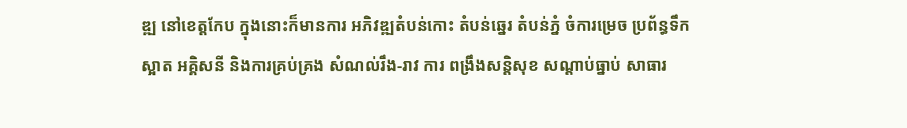ឌ្ឍ នៅខេត្តកែប ក្នុងនោះក៏មានការ អភិវឌ្ឍតំបន់កោះ តំបន់ឆ្នេរ តំបន់ភ្នំ ចំការម្រេច ប្រព័ន្ធទឹកស្អាត អគ្គិសនី និងការគ្រប់គ្រង សំណល់រឹង-រាវ ការ ពង្រឹងសន្តិសុខ សណ្តាប់ធ្នាប់ សាធារ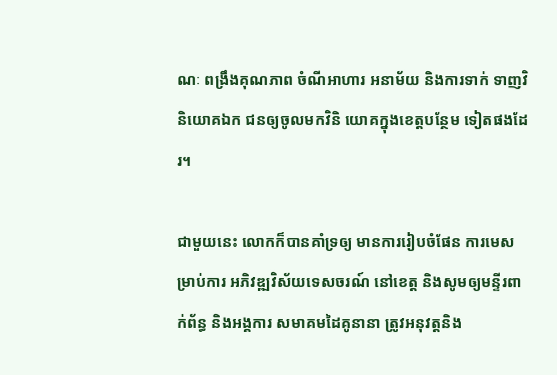ណៈ ពង្រឹងគុណភាព ចំណីអាហារ អនាម័យ និងការទាក់ ទាញវិនិយោគឯក ជនឲ្យចូលមកវិនិ យោគក្នុងខេត្តបន្ថែម ទៀតផងដែរ។

ជាមួយនេះ លោកក៏បានគាំទ្រឲ្យ មានការរៀបចំផែន ការមេសម្រាប់ការ អភិវឌ្ឍវិស័យទេសចរណ៍ នៅខេត្ត និងសូមឲ្យមន្ទីរពាក់ព័ន្ធ និងអង្គការ សមាគមដៃគូនានា ត្រូវអនុវត្តនិង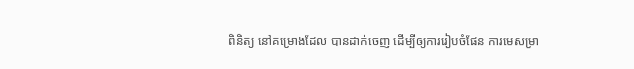ពិនិត្យ នៅគម្រោងដែល បានដាក់ចេញ ដើម្បីឲ្យការរៀបចំផែន ការមេសម្រា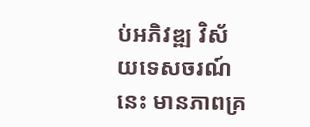ប់អភិវឌ្ឍ វិស័យទេសចរណ៍នេះ មានភាពគ្រ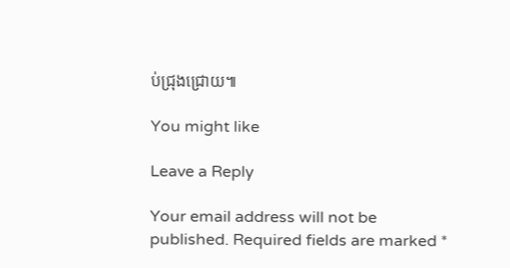ប់ជ្រុងជ្រោយ៕

You might like

Leave a Reply

Your email address will not be published. Required fields are marked *